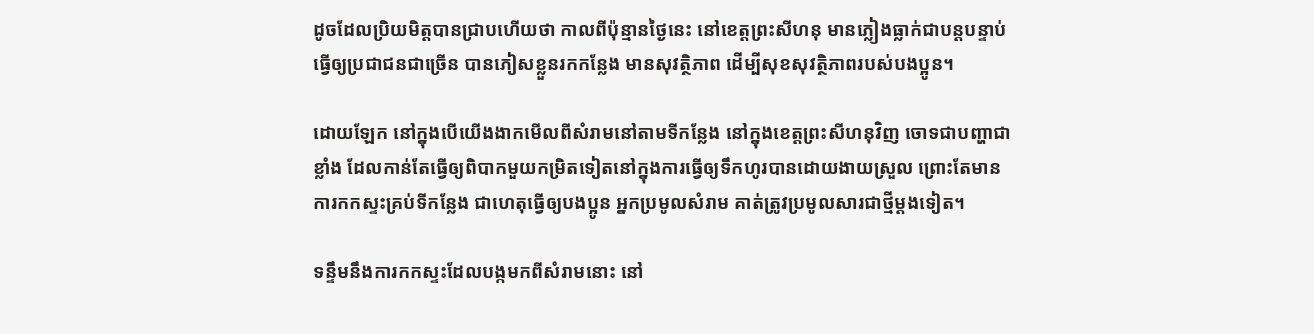ដូចដែលប្រិយមិត្តបានជ្រាបហើយថា កាលពីប៉ុន្មានថ្ងៃនេះ នៅខេត្តព្រះសីហនុ មានភ្លៀងធ្លាក់ជាបន្តបន្ទាប់ ធ្វើឲ្យប្រជាជនជាច្រើន បានភៀសខ្លួនរកកន្លែង មានសុវត្ថិភាព ដើម្បីសុខសុវត្ថិភាពរបស់បងប្អូន។

ដោយឡែក នៅក្នុងបើយើងងាកមើលពីសំរាមនៅតាមទីកន្លែង នៅក្នុងខេត្តព្រះសីហនុវិញ ចោទជាបញ្ហាជាខ្លាំង ដែលកាន់តែធ្វើឲ្យពិបាកមួយកម្រិតទៀតនៅក្នុងការធ្វើឲ្យទឹកហូរបានដោយងាយស្រួល ព្រោះតែមានការកកស្ទះគ្រប់ទីកន្លែង ជាហេតុធ្វើឲ្យបងប្អូន អ្នកប្រមូលសំរាម គាត់ត្រូវប្រមូលសារជាថ្មីម្តងទៀត។

ទន្ទឹមនឹងការកកស្ទះដែលបង្កមកពីសំរាមនោះ នៅ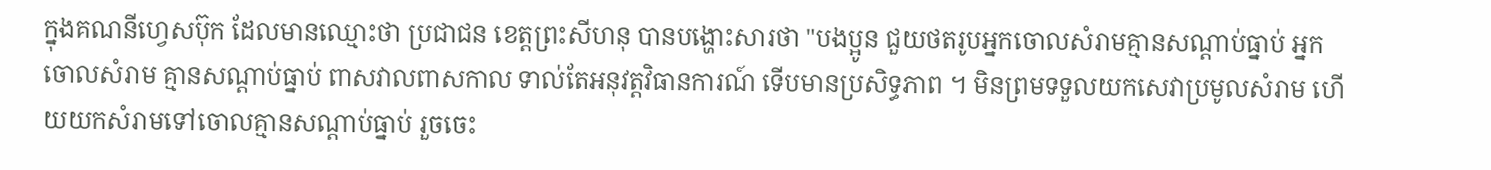ក្នុងគណនីហ្វេសប៊ុក ដែលមានឈ្មោះថា ប្រជាជន ខេត្តព្រះសីហនុ បានបង្ហោះសារថា "បងប្អូន ជួយថតរូបអ្នកចោលសំរាមគ្មានសណ្ដាប់ធ្នាប់ អ្នកចោលសំរាម គ្មានសណ្ដាប់ធ្នាប់ ពាសវាលពាសកាល ទាល់តែអនុវត្តវិធានការណ៍ ទើបមានប្រសិទ្ធភាព ។ មិនព្រមទទួលយកសេវាប្រមូលសំរាម ហើយយកសំរាមទៅចោលគ្មានសណ្ដាប់ធ្នាប់ រួចចេះ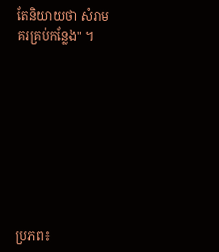តែនិយាយថា សំរាម គរគ្រប់កន្លែង" ។









ប្រភព៖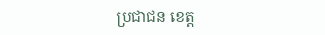ប្រជាជន ខេត្ត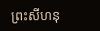ព្រះសីហនុ